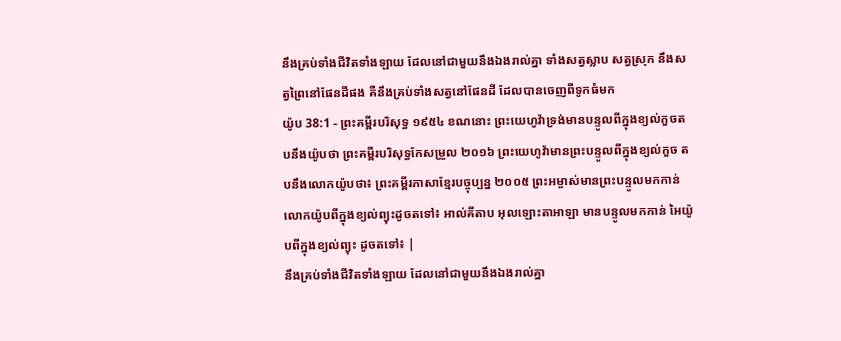នឹងគ្រប់ទាំងជីវិតទាំងឡាយ ដែលនៅជាមួយនឹងឯងរាល់គ្នា ទាំងសត្វស្លាប សត្វស្រុក នឹងសត្វព្រៃនៅផែនដីផង គឺនឹងគ្រប់ទាំងសត្វនៅផែនដី ដែលបានចេញពីទូកធំមក
យ៉ូប 38:1 - ព្រះគម្ពីរបរិសុទ្ធ ១៩៥៤ ខណនោះ ព្រះយេហូវ៉ាទ្រង់មានបន្ទូលពីក្នុងខ្យល់កួចតបនឹងយ៉ូបថា ព្រះគម្ពីរបរិសុទ្ធកែសម្រួល ២០១៦ ព្រះយេហូវ៉ាមានព្រះបន្ទូលពីក្នុងខ្យល់កួច តបនឹងលោកយ៉ូបថា៖ ព្រះគម្ពីរភាសាខ្មែរបច្ចុប្បន្ន ២០០៥ ព្រះអម្ចាស់មានព្រះបន្ទូលមកកាន់ លោកយ៉ូបពីក្នុងខ្យល់ព្យុះដូចតទៅ៖ អាល់គីតាប អុលឡោះតាអាឡា មានបន្ទូលមកកាន់ អៃយ៉ូបពីក្នុងខ្យល់ព្យុះ ដូចតទៅ៖ |
នឹងគ្រប់ទាំងជីវិតទាំងឡាយ ដែលនៅជាមួយនឹងឯងរាល់គ្នា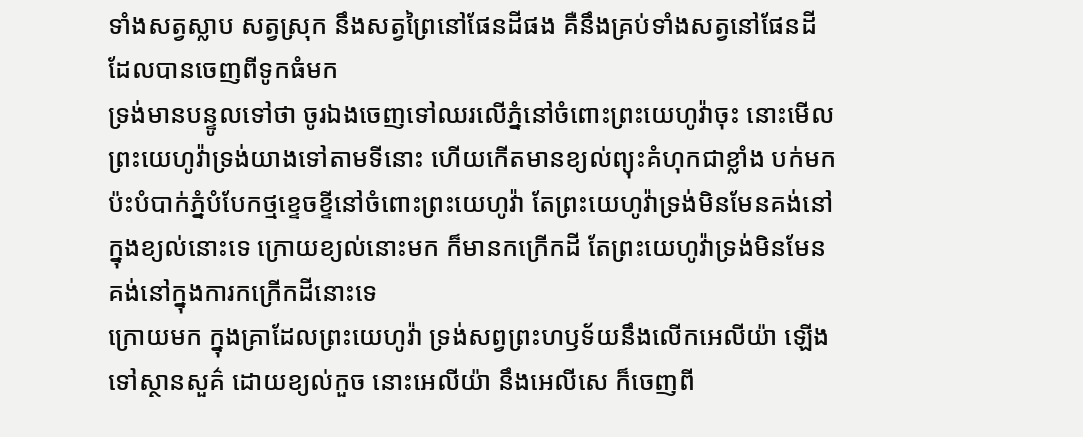ទាំងសត្វស្លាប សត្វស្រុក នឹងសត្វព្រៃនៅផែនដីផង គឺនឹងគ្រប់ទាំងសត្វនៅផែនដី ដែលបានចេញពីទូកធំមក
ទ្រង់មានបន្ទូលទៅថា ចូរឯងចេញទៅឈរលើភ្នំនៅចំពោះព្រះយេហូវ៉ាចុះ នោះមើល ព្រះយេហូវ៉ាទ្រង់យាងទៅតាមទីនោះ ហើយកើតមានខ្យល់ព្យុះគំហុកជាខ្លាំង បក់មកប៉ះបំបាក់ភ្នំបំបែកថ្មខ្ទេចខ្ទីនៅចំពោះព្រះយេហូវ៉ា តែព្រះយេហូវ៉ាទ្រង់មិនមែនគង់នៅក្នុងខ្យល់នោះទេ ក្រោយខ្យល់នោះមក ក៏មានកក្រើកដី តែព្រះយេហូវ៉ាទ្រង់មិនមែនគង់នៅក្នុងការកក្រើកដីនោះទេ
ក្រោយមក ក្នុងគ្រាដែលព្រះយេហូវ៉ា ទ្រង់សព្វព្រះហឫទ័យនឹងលើកអេលីយ៉ា ឡើងទៅស្ថានសួគ៌ ដោយខ្យល់កួច នោះអេលីយ៉ា នឹងអេលីសេ ក៏ចេញពី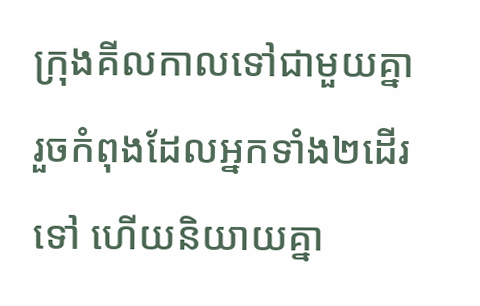ក្រុងគីលកាលទៅជាមួយគ្នា
រួចកំពុងដែលអ្នកទាំង២ដើរទៅ ហើយនិយាយគ្នា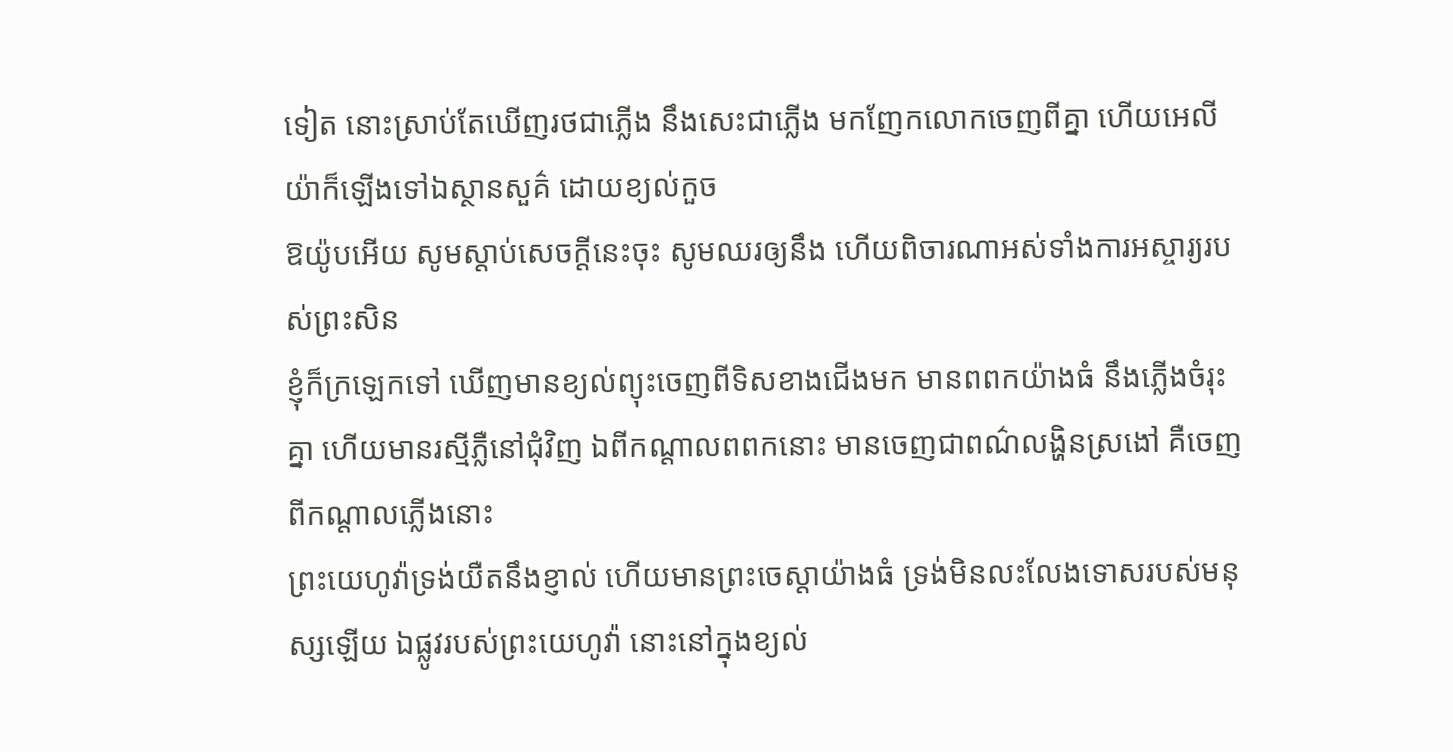ទៀត នោះស្រាប់តែឃើញរថជាភ្លើង នឹងសេះជាភ្លើង មកញែកលោកចេញពីគ្នា ហើយអេលីយ៉ាក៏ឡើងទៅឯស្ថានសួគ៌ ដោយខ្យល់កួច
ឱយ៉ូបអើយ សូមស្តាប់សេចក្ដីនេះចុះ សូមឈរឲ្យនឹង ហើយពិចារណាអស់ទាំងការអស្ចារ្យរបស់ព្រះសិន
ខ្ញុំក៏ក្រឡេកទៅ ឃើញមានខ្យល់ព្យុះចេញពីទិសខាងជើងមក មានពពកយ៉ាងធំ នឹងភ្លើងចំរុះគ្នា ហើយមានរស្មីភ្លឺនៅជុំវិញ ឯពីកណ្តាលពពកនោះ មានចេញជាពណ៌លង្ហិនស្រងៅ គឺចេញពីកណ្តាលភ្លើងនោះ
ព្រះយេហូវ៉ាទ្រង់យឺតនឹងខ្ញាល់ ហើយមានព្រះចេស្តាយ៉ាងធំ ទ្រង់មិនលះលែងទោសរបស់មនុស្សឡើយ ឯផ្លូវរបស់ព្រះយេហូវ៉ា នោះនៅក្នុងខ្យល់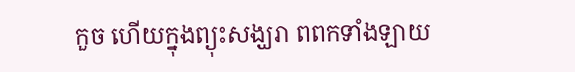កួច ហើយក្នុងព្យុះសង្ឃរា ពពកទាំងឡាយ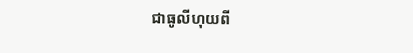ជាធូលីហុយពី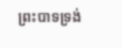ព្រះបាទទ្រង់